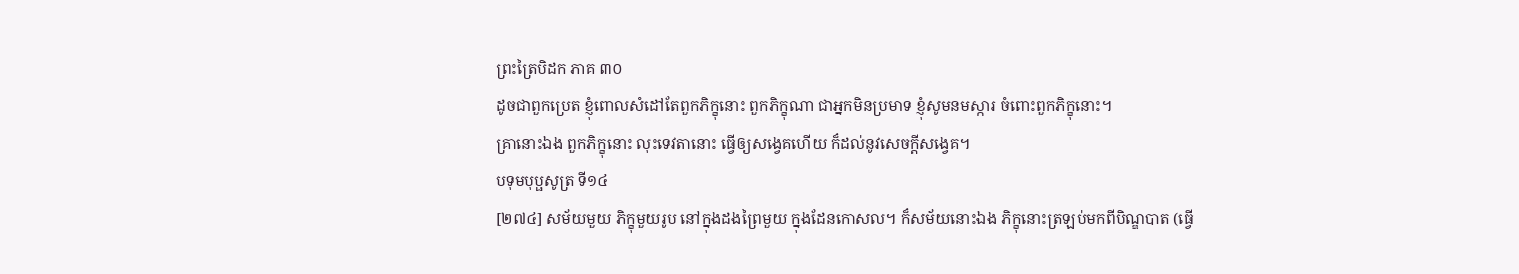ព្រះត្រៃបិដក ភាគ ៣០
ដូចជាពួកប្រេត ខ្ញុំពោលសំដៅតែពួកភិក្ខុនោះ ពួកភិក្ខុណា ជាអ្នកមិនប្រមាទ ខ្ញុំសូមនមស្ការ ចំពោះពួកភិក្ខុនោះ។
គ្រានោះឯង ពួកភិក្ខុនោះ លុះទេវតានោះ ធ្វើឲ្យសង្វេគហើយ ក៏ដល់នូវសេចក្តីសង្វេគ។
បទុមបុប្ផសូត្រ ទី១៤
[២៧៤] សម័យមួយ ភិក្ខុមួយរូប នៅក្នុងដងព្រៃមួយ ក្នុងដែនកោសល។ ក៏សម័យនោះឯង ភិក្ខុនោះត្រឡប់មកពីបិណ្ឌបាត (ធ្វើ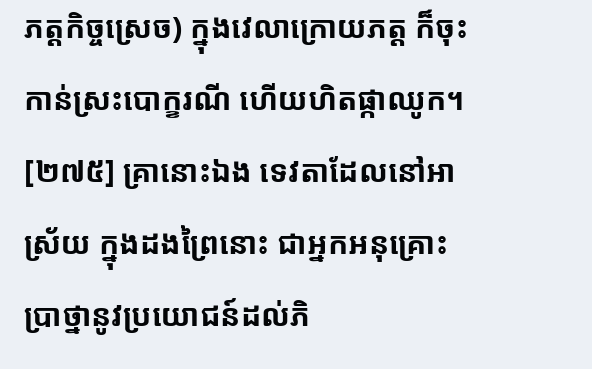ភត្តកិច្ចស្រេច) ក្នុងវេលាក្រោយភត្ត ក៏ចុះកាន់ស្រះបោក្ខរណី ហើយហិតផ្កាឈូក។
[២៧៥] គ្រានោះឯង ទេវតាដែលនៅអាស្រ័យ ក្នុងដងព្រៃនោះ ជាអ្នកអនុគ្រោះ ប្រាថ្នានូវប្រយោជន៍ដល់ភិ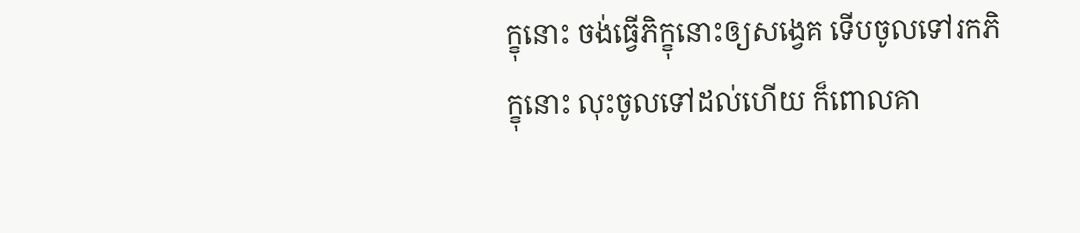ក្ខុនោះ ចង់ធ្វើភិក្ខុនោះឲ្យសង្វេគ ទើបចូលទៅរកភិក្ខុនោះ លុះចូលទៅដល់ហើយ ក៏ពោលគា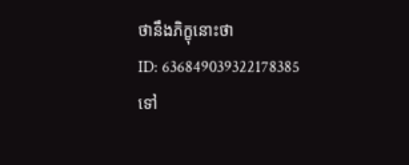ថានឹងភិក្ខុនោះថា
ID: 636849039322178385
ទៅ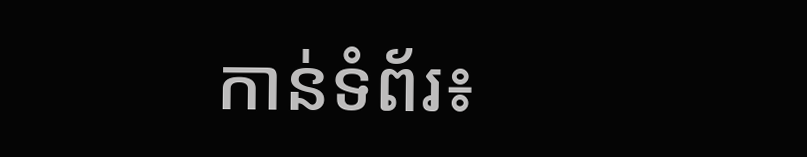កាន់ទំព័រ៖